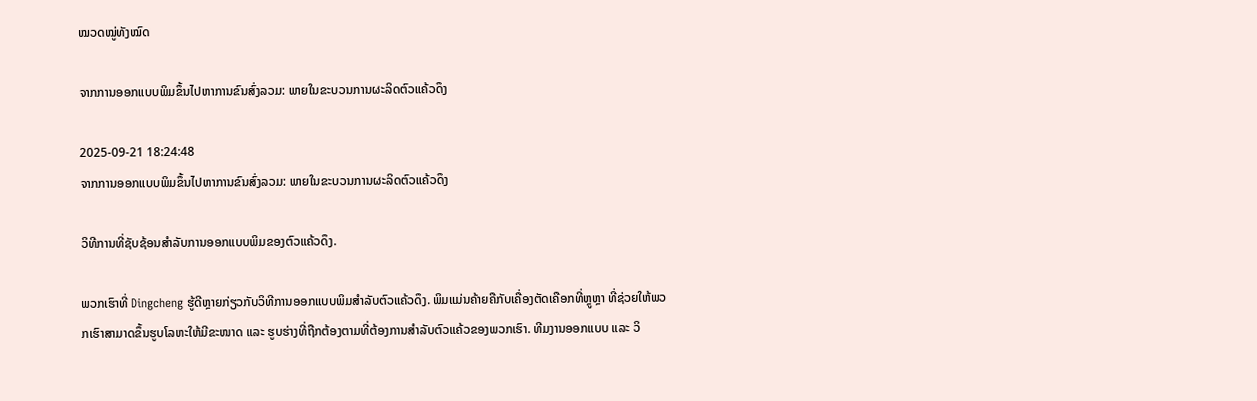ໝວດໝູ່ທັງໝົດ

ຈາກການອອກແບບພິມຂຶ້ນໄປຫາການຂົນສົ່ງລວມ: ພາຍໃນຂະບວນການຜະລິດຕົວແຄ້ວດຶງ

2025-09-21 18:24:48
ຈາກການອອກແບບພິມຂຶ້ນໄປຫາການຂົນສົ່ງລວມ: ພາຍໃນຂະບວນການຜະລິດຕົວແຄ້ວດຶງ

ວິທີການທີ່ຊັບຊ້ອນສໍາລັບການອອກແບບພິມຂອງຕົວແຄ້ວດຶງ.

ພວກເຮົາທີ່ Dingcheng ຮູ້ດີຫຼາຍກ່ຽວກັບວິທີການອອກແບບພິມສໍາລັບຕົວແຄ້ວດຶງ. ພິມແມ່ນຄ້າຍຄືກັບເຄື່ອງຕັດເຄືອກທີ່ຫຼູຫຼາ ທີ່ຊ່ວຍໃຫ້ພວກເຮົາສາມາດຂຶ້ນຮູບໂລຫະໃຫ້ມີຂະໜາດ ແລະ ຮູບຮ່າງທີ່ຖືກຕ້ອງຕາມທີ່ຕ້ອງການສໍາລັບຕົວແຄ້ວຂອງພວກເຮົາ. ທີມງານອອກແບບ ແລະ ວິ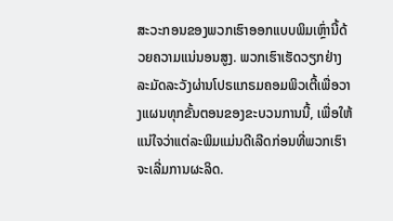ສະວະກອນຂອງພວກເຮົາອອກແບບພິມເຫຼົ່ານີ້ດ້ວຍຄວາມແນ່ນອນສູງ. ພວກເຮົາເຮັດວຽກຢ່າງລະມັດລະວັງຜ່ານໂປຣແກຣມຄອມພິວເຕີ້ເພື່ອວາງແຜນທຸກຂັ້ນຕອນຂອງຂະບວນການນີ້, ເພື່ອໃຫ້ແນ່ໃຈວ່າແຕ່ລະພິມແມ່ນດີເລີດກ່ອນທີ່ພວກເຮົາຈະເລີ່ມການຜະລິດ.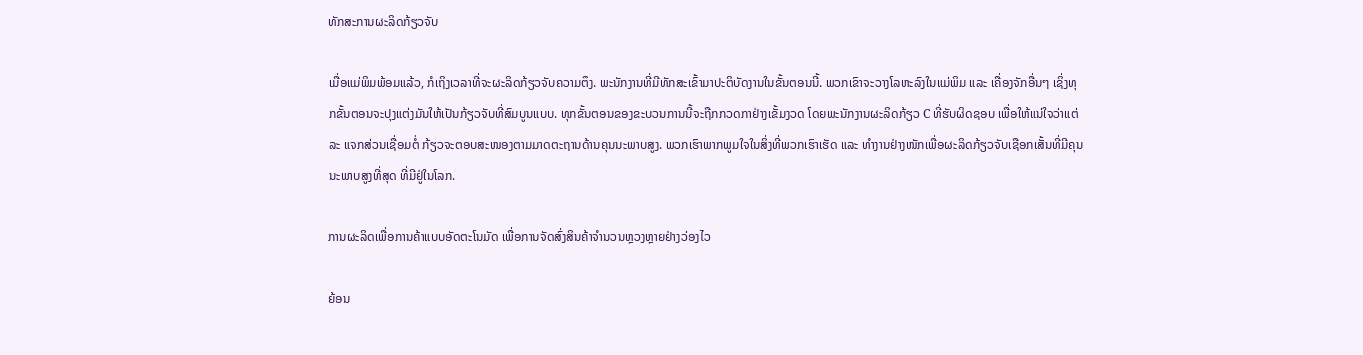ທັກສະການຜະລິດກ້ຽວຈັບ

ເມື່ອແມ່ພິມພ້ອມແລ້ວ, ກໍເຖິງເວລາທີ່ຈະຜະລິດກ້ຽວຈັບຄວາມຕຶງ. ພະນັກງານທີ່ມີທັກສະເຂົ້າມາປະຕິບັດງານໃນຂັ້ນຕອນນີ້. ພວກເຂົາຈະວາງໂລຫະລົງໃນແມ່ພິມ ແລະ ເຄື່ອງຈັກອື່ນໆ ເຊິ່ງທຸກຂັ້ນຕອນຈະປຸງແຕ່ງມັນໃຫ້ເປັນກ້ຽວຈັບທີ່ສົມບູນແບບ. ທຸກຂັ້ນຕອນຂອງຂະບວນການນີ້ຈະຖືກກວດກາຢ່າງເຂັ້ມງວດ ໂດຍພະນັກງານຜະລິດກ້ຽວ C ທີ່ຮັບຜິດຊອບ ເພື່ອໃຫ້ແນ່ໃຈວ່າແຕ່ລະ ແຈກສ່ວນເຊື່ອມຕໍ່ ກ້ຽວຈະຕອບສະໜອງຕາມມາດຕະຖານດ້ານຄຸນນະພາບສູງ. ພວກເຮົາພາກພູມໃຈໃນສິ່ງທີ່ພວກເຮົາເຮັດ ແລະ ທຳງານຢ່າງໜັກເພື່ອຜະລິດກ້ຽວຈັບເຊືອກເສັ້ນທີ່ມີຄຸນນະພາບສູງທີ່ສຸດ ທີ່ມີຢູ່ໃນໂລກ.

ການຜະລິດເພື່ອການຄ້າແບບອັດຕະໂນມັດ ເພື່ອການຈັດສົ່ງສິນຄ້າຈຳນວນຫຼວງຫຼາຍຢ່າງວ່ອງໄວ

ຍ້ອນ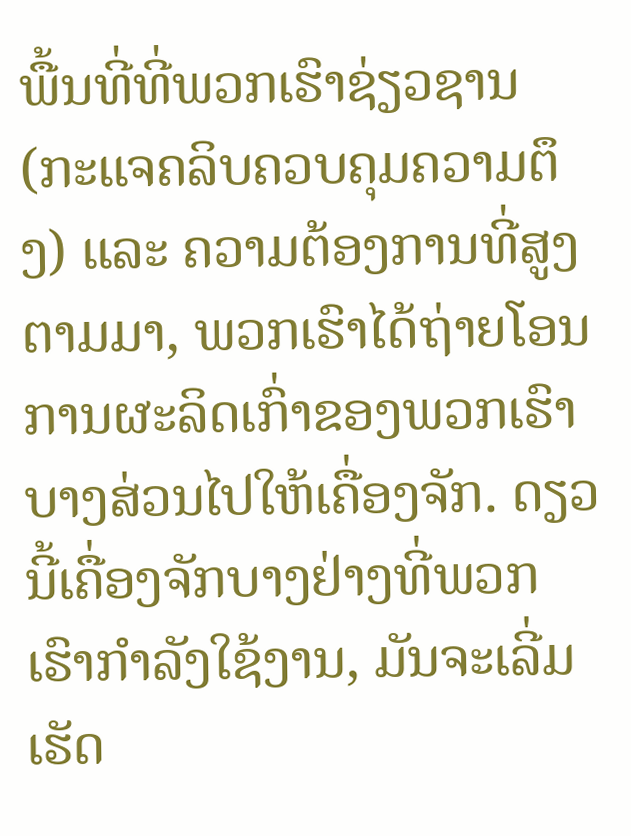ພື້ນທີ່ທີ່ພວກເຮົາຊ່ຽວຊານ (ກະແຈຄລິບຄວບຄຸມຄວາມຕຶງ) ແລະ ຄວາມຕ້ອງການທີ່ສູງຕາມມາ, ພວກເຮົາໄດ້ຖ່າຍໂອນການຜະລິດເກົ່າຂອງພວກເຮົາບາງສ່ວນໄປໃຫ້ເຄື່ອງຈັກ. ດຽວນີ້ເຄື່ອງຈັກບາງຢ່າງທີ່ພວກເຮົາກໍາລັງໃຊ້ງານ, ມັນຈະເລີ່ມເຮັດ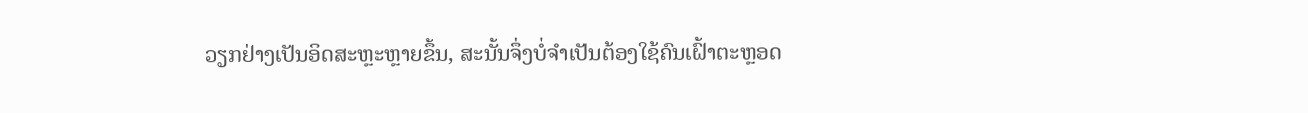ວຽກຢ່າງເປັນອິດສະຫຼະຫຼາຍຂຶ້ນ, ສະນັ້ນຈຶ່ງບໍ່ຈຳເປັນຕ້ອງໃຊ້ຄົນເຝົ້າຕະຫຼອດ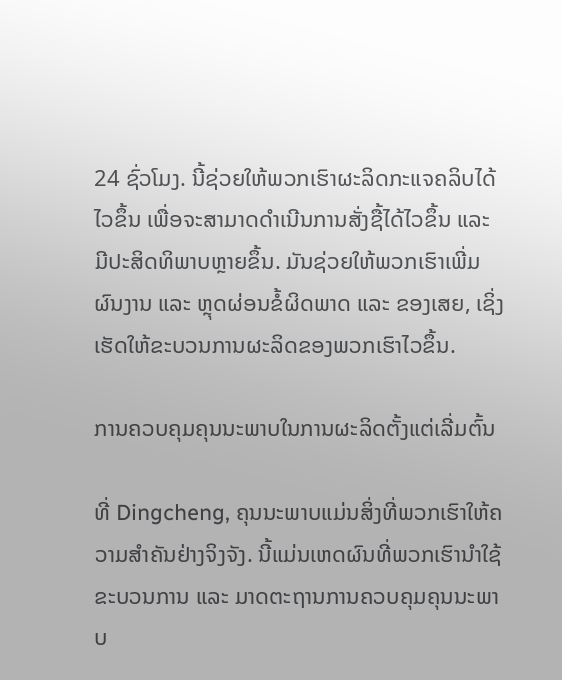24 ຊົ່ວໂມງ. ນີ້ຊ່ວຍໃຫ້ພວກເຮົາຜະລິດກະແຈຄລິບໄດ້ໄວຂຶ້ນ ເພື່ອຈະສາມາດດຳເນີນການສັ່ງຊື້ໄດ້ໄວຂຶ້ນ ແລະ ມີປະສິດທິພາບຫຼາຍຂຶ້ນ. ມັນຊ່ວຍໃຫ້ພວກເຮົາເພີ່ມຜົນງານ ແລະ ຫຼຸດຜ່ອນຂໍ້ຜິດພາດ ແລະ ຂອງເສຍ, ເຊິ່ງເຮັດໃຫ້ຂະບວນການຜະລິດຂອງພວກເຮົາໄວຂຶ້ນ.

ການຄວບຄຸມຄຸນນະພາບໃນການຜະລິດຕັ້ງແຕ່ເລີ່ມຕົ້ນ

ທີ່ Dingcheng, ຄຸນນະພາບແມ່ນສິ່ງທີ່ພວກເຮົາໃຫ້ຄວາມສຳຄັນຢ່າງຈິງຈັງ. ນີ້ແມ່ນເຫດຜົນທີ່ພວກເຮົານຳໃຊ້ຂະບວນການ ແລະ ມາດຕະຖານການຄວບຄຸມຄຸນນະພາບ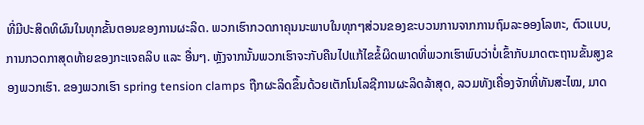ທີ່ມີປະສິດທິຜົນໃນທຸກຂັ້ນຕອນຂອງການຜະລິດ. ພວກເຮົາກວດກາຄຸນນະພາບໃນທຸກໆສ່ວນຂອງຂະບວນການຈາກການຖົມລະອອງໂລຫະ, ຕົວແບບ, ການກວດກາສຸດທ້າຍຂອງກະແຈຄລິບ ແລະ ອື່ນໆ. ຫຼັງຈາກນັ້ນພວກເຮົາຈະກັບຄືນໄປແກ້ໄຂຂໍ້ຜິດພາດທີ່ພວກເຮົາພົບວ່າບໍ່ເຂົ້າກັບມາດຕະຖານຂັ້ນສູງຂອງພວກເຮົາ. ຂອງພວກເຮົາ spring tension clamps ຖືກຜະລິດຂຶ້ນດ້ວຍເຕັກໂນໂລຊີການຜະລິດລ້າສຸດ, ລວມທັງເຄື່ອງຈັກທີ່ທັນສະໄໝ, ມາດ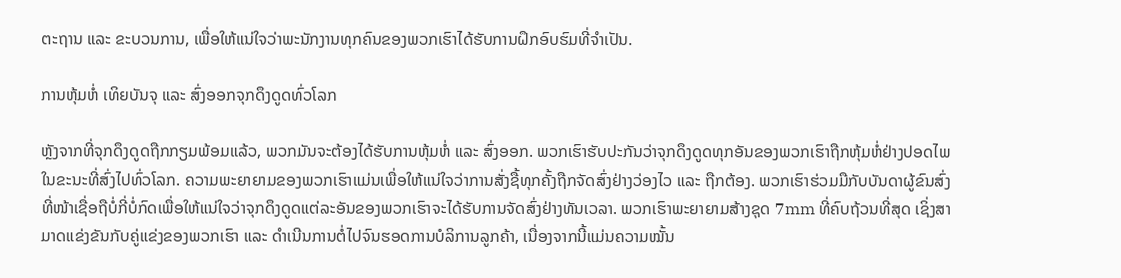ຕະຖານ ແລະ ຂະບວນການ, ເພື່ອໃຫ້ແນ່ໃຈວ່າພະນັກງານທຸກຄົນຂອງພວກເຮົາໄດ້ຮັບການຝຶກອົບຮົມທີ່ຈຳເປັນ.

ການຫຸ້ມຫໍ່ ເທິຍບັນຈຸ ແລະ ສົ່ງອອກຈຸກດຶງດູດທົ່ວໂລກ

ຫຼັງຈາກທີ່ຈຸກດຶງດູດຖືກກຽມພ້ອມແລ້ວ, ພວກມັນຈະຕ້ອງໄດ້ຮັບການຫຸ້ມຫໍ່ ແລະ ສົ່ງອອກ. ພວກເຮົາຮັບປະກັນວ່າຈຸກດຶງດູດທຸກອັນຂອງພວກເຮົາຖືກຫຸ້ມຫໍ່ຢ່າງປອດໄພໃນຂະນະທີ່ສົ່ງໄປທົ່ວໂລກ. ຄວາມພະຍາຍາມຂອງພວກເຮົາແມ່ນເພື່ອໃຫ້ແນ່ໃຈວ່າການສັ່ງຊື້ທຸກຄັ້ງຖືກຈັດສົ່ງຢ່າງວ່ອງໄວ ແລະ ຖືກຕ້ອງ. ພວກເຮົາຮ່ວມມືກັບບັນດາຜູ້ຂົນສົ່ງທີ່ໜ້າເຊື່ອຖືບໍ່ກີ່ບໍ່ກົດເພື່ອໃຫ້ແນ່ໃຈວ່າຈຸກດຶງດູດແຕ່ລະອັນຂອງພວກເຮົາຈະໄດ້ຮັບການຈັດສົ່ງຢ່າງທັນເວລາ. ພວກເຮົາພະຍາຍາມສ້າງຊຸດ 7mm ທີ່ຄົບຖ້ວນທີ່ສຸດ ເຊິ່ງສາມາດແຂ່ງຂັນກັບຄູ່ແຂ່ງຂອງພວກເຮົາ ແລະ ດຳເນີນການຕໍ່ໄປຈົນຮອດການບໍລິການລູກຄ້າ, ເນື່ອງຈາກນີ້ແມ່ນຄວາມໝັ້ນ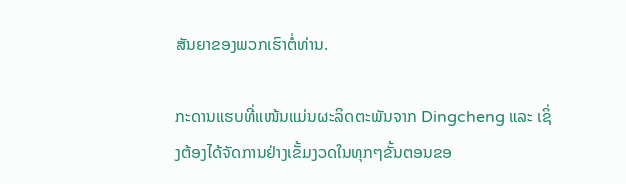ສັນຍາຂອງພວກເຮົາຕໍ່ທ່ານ.

ກະດານແຮບທີ່ແໜ້ນແມ່ນຜະລິດຕະພັນຈາກ Dingcheng ແລະ ເຊິ່ງຕ້ອງໄດ້ຈັດການຢ່າງເຂັ້ມງວດໃນທຸກໆຂັ້ນຕອນຂອ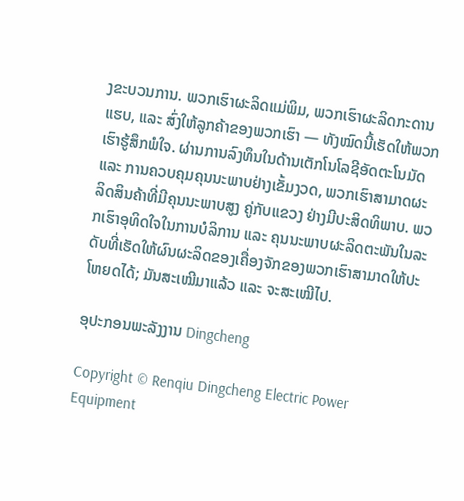ງຂະບວນການ. ພວກເຮົາຜະລິດແມ່ພິມ, ພວກເຮົາຜະລິດກະດານແຮບ, ແລະ ສົ່ງໃຫ້ລູກຄ້າຂອງພວກເຮົາ — ທັງໝົດນີ້ເຮັດໃຫ້ພວກເຮົາຮູ້ສຶກພໍໃຈ. ຜ່ານການລົງທຶນໃນດ້ານເຕັກໂນໂລຊີອັດຕະໂນມັດ ແລະ ການຄວບຄຸມຄຸນນະພາບຢ່າງເຂັ້ມງວດ, ພວກເຮົາສາມາດຜະລິດສິນຄ້າທີ່ມີຄຸນນະພາບສູງ ຄູ່ກັບແຂວງ ຢ່າງມີປະສິດທິພາບ. ພວກເຮົາອຸທິດໃຈໃນການບໍລິການ ແລະ ຄຸນນະພາບຜະລິດຕະພັນໃນລະດັບທີ່ເຮັດໃຫ້ຜົນຜະລິດຂອງເຄື່ອງຈັກຂອງພວກເຮົາສາມາດໃຫ້ປະໂຫຍດໄດ້; ມັນສະເໝີມາແລ້ວ ແລະ ຈະສະເໝີໄປ.

ອຸປະກອນພະລັງງານ Dingcheng

Copyright © Renqiu Dingcheng Electric Power Equipment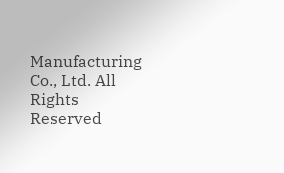Manufacturing Co., Ltd. All Rights Reserved